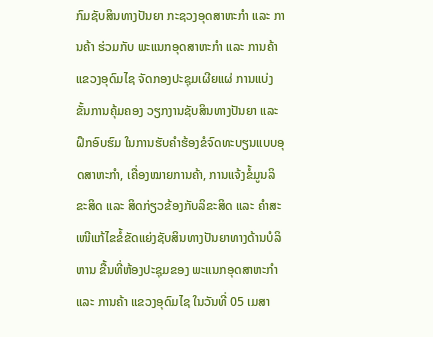ກົມຊັບສິນທາງປັນຍາ ກະຊວງອຸດສາຫະກຳ ແລະ ການຄ້າ ຮ່ວມກັບ ພະແນກອຸດສາຫະກຳ ແລະ ການຄ້າ ແຂວງອຸດົມໄຊ ຈັດກອງປະຊຸມເຜີຍແຜ່ ການແບ່ງຂັ້ນການຄຸ້ມຄອງ ວຽກງານຊັບສິນທາງປັນຍາ ແລະ ຝຶກອົບຮົມ ໃນການຮັບຄໍາຮ້ອງຂໍຈົດທະບຽນແບບອຸດສາຫະກໍາ, ເຄື່ອງໝາຍການຄ້າ, ການແຈ້ງຂໍ້ມູນລິຂະສິດ ແລະ ສິດກ່ຽວຂ້ອງກັບລິຂະສິດ ແລະ ຄໍາສະເໜີແກ້ໄຂຂໍ້ຂັດແຍ່ງຊັບສິນທາງປັນຍາທາງດ້ານບໍລິຫານ ຂື້ນທີ່ຫ້ອງປະຊຸມຂອງ ພະແນກອຸດສາຫະກຳ ແລະ ການຄ້າ ແຂວງອຸດົມໄຊ ໃນວັນທີ່ 05 ເມສາ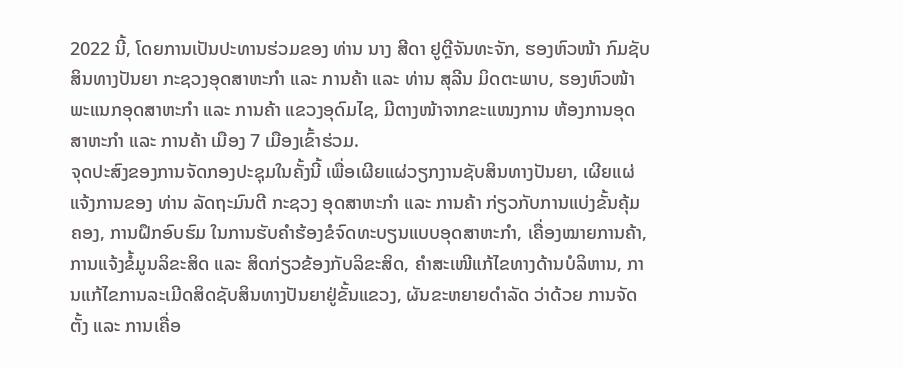2022 ນີ້, ໂດຍການເປັນປະທານຮ່ວມຂອງ ທ່ານ ນາງ ສີດາ ຢູຕຼີຈັນທະຈັກ, ຮອງຫົວໜ້າ ກົມຊັບສິນທາງປັນຍາ ກະຊວງອຸດສາຫະກໍາ ແລະ ການຄ້າ ແລະ ທ່ານ ສຸລີນ ມິດຕະພາບ, ຮອງຫົວໜ້າ ພະແນກອຸດສາຫະກໍາ ແລະ ການຄ້າ ແຂວງອຸດົມໄຊ, ມີຕາງໜ້າຈາກຂະແໜງການ ຫ້ອງການອຸດສາຫະກຳ ແລະ ການຄ້າ ເມືອງ 7 ເມືອງເຂົ້າຮ່ວມ.
ຈຸດປະສົງຂອງການຈັດກອງປະຊຸມໃນຄັ້ງນີ້ ເພື່ອເຜີຍແຜ່ວຽກງານຊັບສິນທາງປັນຍາ, ເຜີຍແຜ່ແຈ້ງການຂອງ ທ່ານ ລັດຖະມົນຕີ ກະຊວງ ອຸດສາຫະກໍາ ແລະ ການຄ້າ ກ່ຽວກັບການແບ່ງຂັ້ນຄຸ້ມຄອງ, ການຝຶກອົບຮົມ ໃນການຮັບຄໍາຮ້ອງຂໍຈົດທະບຽນແບບອຸດສາຫະກໍາ, ເຄື່ອງໝາຍການຄ້າ, ການແຈ້ງຂໍ້ມູນລິຂະສິດ ແລະ ສິດກ່ຽວຂ້ອງກັບລິຂະສິດ, ຄໍາສະເໜີແກ້ໄຂທາງດ້ານບໍລິຫານ, ການແກ້ໄຂການລະເມີດສິດຊັບສິນທາງປັນຍາຢູ່ຂັ້ນແຂວງ, ຜັນຂະຫຍາຍດໍາລັດ ວ່າດ້ວຍ ການຈັດຕັ້ງ ແລະ ການເຄື່ອ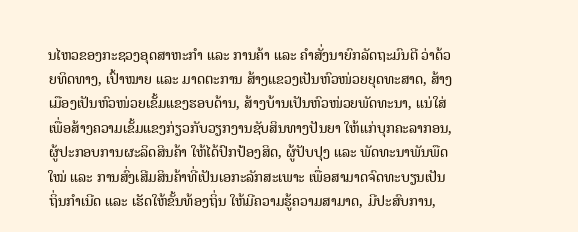ນໄຫວຂອງກະຊວງອຸດສາຫະກໍາ ແລະ ການຄ້າ ແລະ ຄຳສັ່ງນາຍົກລັດຖະມົນຕີ ວ່າດ້ວຍທິດທາງ, ເປົ້າໝາຍ ແລະ ມາດຕະການ ສ້າງແຂວງເປັນຫົວໜ່ວຍຍຸດທະສາດ, ສ້າງເມືອງເປັນຫົວໜ່ວຍເຂັ້ມແຂງຮອບດ້ານ, ສ້າງບ້ານເປັນຫົວໜ່ວຍພັດທະນາ, ແນ່ໃສ່ເພື່ອສ້າງຄວາມເຂັ້ມແຂງກ່ຽວກັບວຽກງານຊັບສິນທາງປັນຍາ ໃຫ້ແກ່ບຸກຄະລາກອນ, ຜູ້ປະກອບການຜະລິດສິນຄ້າ ໃຫ້ໄດ້ປົກປ້ອງສິດ, ຜູ້ປັບປຸງ ແລະ ພັດທະນາພັນພືດໃໝ່ ແລະ ການສົ່ງເສີມສິນຄ້າທີ່ເປັນເອກະລັກສະເພາະ ເພື່ອສາມາດຈົດທະບຽນເປັນຖິ່ນກໍາເນີດ ແລະ ເຮັດໃຫ້ຂັ້ນທ້ອງຖິ່ນ ໃຫ້ມີຄວາມຮູ້ຄວາມສາມາດ, ມີປະສົບການ,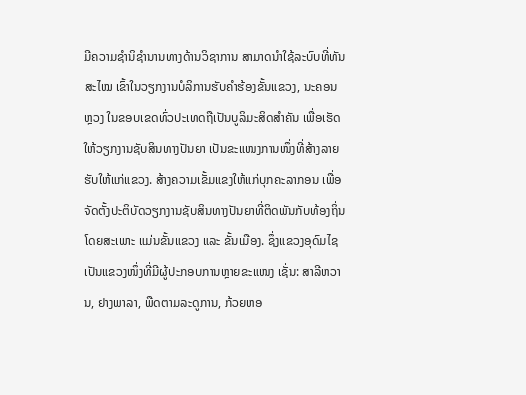ມີຄວາມຊໍານິຊໍານານທາງດ້ານວິຊາການ ສາມາດນຳໃຊ້ລະບົບທີ່ທັນສະໄໝ ເຂົ້າໃນວຽກງານບໍລິການຮັບຄໍາຮ້ອງຂັ້ນແຂວງ, ນະຄອນຫຼວງ ໃນຂອບເຂດທົ່ວປະເທດຖືເປັນບູລິມະສິດສໍາຄັນ ເພື່ອເຮັດໃຫ້ວຽກງານຊັບສິນທາງປັນຍາ ເປັນຂະແໜງການໜຶ່ງທີ່ສ້າງລາຍຮັບໃຫ້ແກ່ແຂວງ. ສ້າງຄວາມເຂັ້ມແຂງໃຫ້ແກ່ບຸກຄະລາກອນ ເພື່ອຈັດຕັ້ງປະຕິບັດວຽກງານຊັບສິນທາງປັນຍາທີ່ຕິດພັນກັບທ້ອງຖິ່ນ ໂດຍສະເພາະ ແມ່ນຂັ້ນແຂວງ ແລະ ຂັ້ນເມືອງ. ຊຶ່ງແຂວງອຸດົມໄຊ ເປັນແຂວງໜຶ່ງທີ່ມີຜູ້ປະກອບການຫຼາຍຂະແໜງ ເຊັ່ນ: ສາລີຫວານ, ຢາງພາລາ, ພືດຕາມລະດູການ, ກ້ວຍຫອ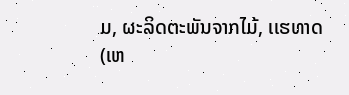ມ, ຜະລິດຕະພັນຈາກໄມ້, ເເຮທາດ (ເຫ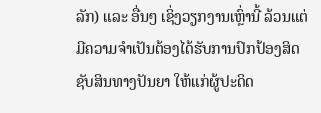ລັກ) ແລະ ອື່ນໆ ເຊິ່ງວຽກງານເຫຼົ່ານີ້ ລ້ວນແຕ່ມີຄວາມຈໍາເປັນຕ້ອງໄດ້ຮັບການປົກປ້ອງສິດຊັບສິນທາງປັນຍາ ໃຫ້ແກ່ຜູ້ປະດິດ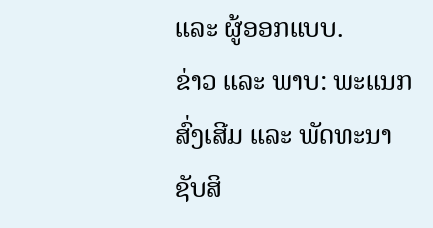ແລະ ຜູ້ອອກແບບ.
ຂ່າວ ແລະ ພາບ: ພະແນກສົ່ງເສີມ ແລະ ພັດທະນາ ຊັບສິ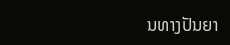ນທາງປັນຍາ